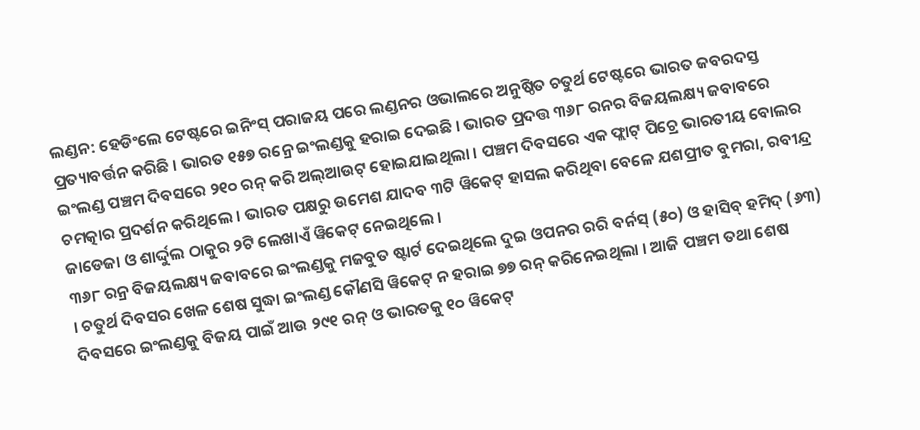ଲଣ୍ଡନ: ହେଡିଂଲେ ଟେଷ୍ଟରେ ଇନିଂସ୍ ପରାଜୟ ପରେ ଲଣ୍ଡନର ଓଭାଲରେ ଅନୁଷ୍ଠିତ ଚତୁର୍ଥ ଟେଷ୍ଟରେ ଭାରତ ଜବରଦସ୍ତ ପ୍ରତ୍ୟାବର୍ତ୍ତନ କରିଛି । ଭାରତ ୧୫୭ ରନ୍ରେ ଇଂଲଣ୍ଡକୁ ହରାଇ ଦେଇଛି । ଭାରତ ପ୍ରଦତ୍ତ ୩୬୮ ରନର ବିଜୟଲକ୍ଷ୍ୟ ଜବାବରେ ଇଂଲଣ୍ଡ ପଞ୍ଚମ ଦିବସରେ ୨୧୦ ରନ୍ କରି ଅଲ୍ଆଉଟ୍ ହୋଇଯାଇଥିଲା । ପଞ୍ଚମ ଦିବସରେ ଏକ ଫ୍ଲାଟ୍ ପିଚ୍ରେ ଭାରତୀୟ ବୋଲର ଚମତ୍କାର ପ୍ରଦର୍ଶନ କରିଥିଲେ । ଭାରତ ପକ୍ଷରୁ ଉମେଶ ଯାଦବ ୩ଟି ୱିକେଟ୍ ହାସଲ କରିଥିବା ବେଳେ ଯଶପ୍ରୀତ ବୁମରା, ରବୀନ୍ଦ୍ର ଜାଡେଜା ଓ ଶାର୍ଦ୍ଦୁଲ ଠାକୁର ୨ଟି ଲେଖାଏଁ ୱିକେଟ୍ ନେଇଥିଲେ ।
୩୬୮ ରନ୍ର ବିଜୟଲକ୍ଷ୍ୟ ଜବାବରେ ଇଂଲଣ୍ଡକୁ ମଜବୁତ ଷ୍ଟାର୍ଟ ଦେଇଥିଲେ ଦୁଇ ଓପନର ରରି ବର୍ନସ୍ (୫୦) ଓ ହାସିବ୍ ହମିଦ୍ (୬୩) । ଚତୁର୍ଥ ଦିବସର ଖେଳ ଶେଷ ସୁଦ୍ଧା ଇଂଲଣ୍ଡ କୌଣସି ୱିକେଟ୍ ନ ହରାଇ ୭୭ ରନ୍ କରିନେଇଥିଲା । ଆଜି ପଞ୍ଚମ ତଥା ଶେଷ ଦିବସରେ ଇଂଲଣ୍ଡକୁ ବିଜୟ ପାଇଁ ଆଉ ୨୯୧ ରନ୍ ଓ ଭାରତକୁ ୧୦ ୱିକେଟ୍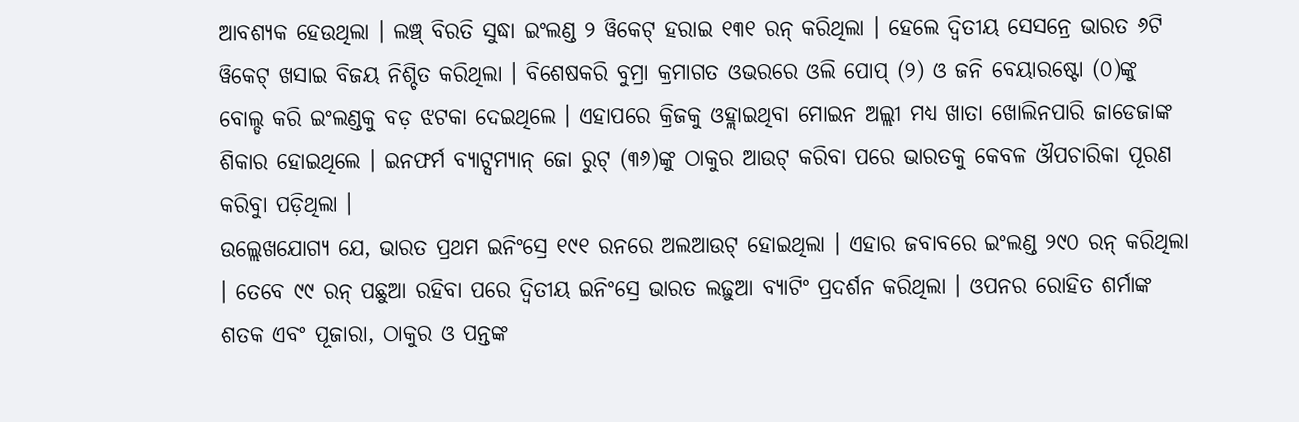ଆବଶ୍ୟକ ହେଉଥିଲା । ଲଞ୍ଚ୍ ବିରତି ସୁଦ୍ଧା ଇଂଲଣ୍ଡ ୨ ୱିକେଟ୍ ହରାଇ ୧୩୧ ରନ୍ କରିଥିଲା । ହେଲେ ଦ୍ୱିତୀୟ ସେସନ୍ରେ ଭାରତ ୬ଟି ୱିକେଟ୍ ଖସାଇ ବିଜୟ ନିଶ୍ଚିତ କରିଥିଲା । ବିଶେଷକରି ବୁମ୍ରା କ୍ରମାଗତ ଓଭରରେ ଓଲି ପୋପ୍ (୨) ଓ ଜନି ବେୟାରଷ୍ଟୋ (୦)ଙ୍କୁ ବୋଲ୍ଡ କରି ଇଂଲଣ୍ଡକୁ ବଡ଼ ଝଟକା ଦେଇଥିଲେ । ଏହାପରେ କ୍ରିଜକୁ ଓହ୍ଲାଇଥିବା ମୋଇନ ଅଲ୍ଲୀ ମଧ୍ୟ ଖାତା ଖୋଲିନପାରି ଜାଡେଜାଙ୍କ ଶିକାର ହୋଇଥିଲେ । ଇନଫର୍ମ ବ୍ୟାଟ୍ସମ୍ୟାନ୍ ଜୋ ରୁଟ୍ (୩୬)ଙ୍କୁ ଠାକୁର ଆଉଟ୍ କରିବା ପରେ ଭାରତକୁ କେବଳ ଔପଚାରିକା ପୂରଣ କରିବାୁ ପଡ଼ିଥିଲା ।
ଉଲ୍ଲେଖଯୋଗ୍ୟ ଯେ, ଭାରତ ପ୍ରଥମ ଇନିଂସ୍ରେ ୧୯୧ ରନରେ ଅଲଆଉଟ୍ ହୋଇଥିଲା । ଏହାର ଜବାବରେ ଇଂଲଣ୍ଡ ୨୯୦ ରନ୍ କରିଥିଲା । ତେବେ ୯୯ ରନ୍ ପଛୁଆ ରହିବା ପରେ ଦ୍ୱିତୀୟ ଇନିଂସ୍ରେ ଭାରତ ଲଢ଼ୁଆ ବ୍ୟାଟିଂ ପ୍ରଦର୍ଶନ କରିଥିଲା । ଓପନର ରୋହିତ ଶର୍ମାଙ୍କ ଶତକ ଏବଂ ପୂଜାରା, ଠାକୁର ଓ ପନ୍ତଙ୍କ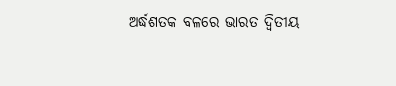ଅର୍ଦ୍ଧଶତକ ବଳରେ ଭାରତ ଦ୍ୱିତୀୟ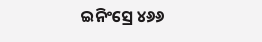ଇନିଂସ୍ରେ ୪୬୬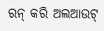ରନ୍ କରି ଅଲଆଉଟ୍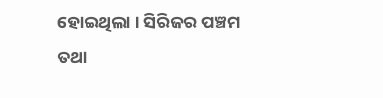ହୋଇଥିଲା । ସିରିଜର ପଞ୍ଚମ ତଥା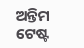ଅନ୍ତିମ ଟେଷ୍ଟ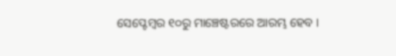ସେପ୍ଟେମ୍ବର ୧୦ରୁ ମାଞ୍ଚେଷ୍ଟରରେ ଆରମ୍ଭ ହେବ ।